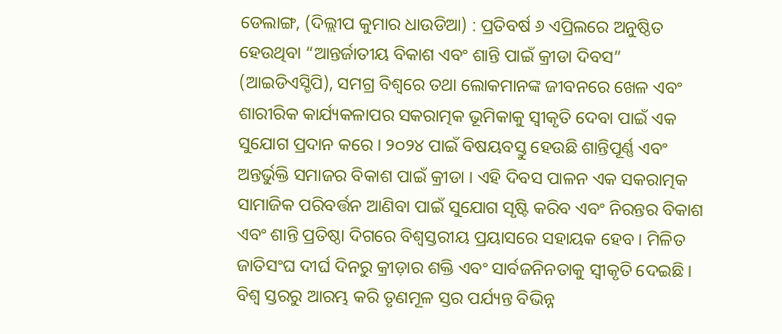ଡେଲାଙ୍ଗ, (ଦିଲ୍ଲୀପ କୁମାର ଧାଉଡିଆ) : ପ୍ରତିବର୍ଷ ୬ ଏପ୍ରିଲରେ ଅନୁଷ୍ଠିତ ହେଉଥିବା “ଆନ୍ତର୍ଜାତୀୟ ବିକାଶ ଏବଂ ଶାନ୍ତି ପାଇଁ କ୍ରୀଡା ଦିବସ” (ଆଇଡିଏସ୍ଡିପି), ସମଗ୍ର ବିଶ୍ୱରେ ତଥା ଲୋକମାନଙ୍କ ଜୀବନରେ ଖେଳ ଏବଂ ଶାରୀରିକ କାର୍ଯ୍ୟକଳାପର ସକରାତ୍ମକ ଭୂମିକାକୁ ସ୍ୱୀକୃତି ଦେବା ପାଇଁ ଏକ ସୁଯୋଗ ପ୍ରଦାନ କରେ । ୨୦୨୪ ପାଇଁ ବିଷୟବସ୍ତୁ ହେଉଛି ଶାନ୍ତିପୂର୍ଣ୍ଣ ଏବଂ ଅନ୍ତର୍ଭୁକ୍ତି ସମାଜର ବିକାଶ ପାଇଁ କ୍ରୀଡା । ଏହି ଦିବସ ପାଳନ ଏକ ସକରାତ୍ମକ ସାମାଜିକ ପରିବର୍ତ୍ତନ ଆଣିବା ପାଇଁ ସୁଯୋଗ ସୃଷ୍ଟି କରିବ ଏବଂ ନିରନ୍ତର ବିକାଶ ଏବଂ ଶାନ୍ତି ପ୍ରତିଷ୍ଠା ଦିଗରେ ବିଶ୍ୱସ୍ତରୀୟ ପ୍ରୟାସରେ ସହାୟକ ହେବ । ମିଳିତ ଜାତିସଂଘ ଦୀର୍ଘ ଦିନରୁ କ୍ରୀଡ଼ାର ଶକ୍ତି ଏବଂ ସାର୍ବଜନିନତାକୁ ସ୍ୱୀକୃତି ଦେଇଛି । ବିଶ୍ଵ ସ୍ତରରୁ ଆରମ୍ଭ କରି ତୃଣମୂଳ ସ୍ତର ପର୍ଯ୍ୟନ୍ତ ବିଭିନ୍ନ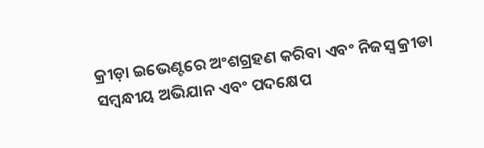କ୍ରୀଡ଼ା ଇଭେଣ୍ଟରେ ଅଂଶଗ୍ରହଣ କରିବା ଏବଂ ନିଜସ୍ୱ କ୍ରୀଡା ସମ୍ବନ୍ଧୀୟ ଅଭିଯାନ ଏବଂ ପଦକ୍ଷେପ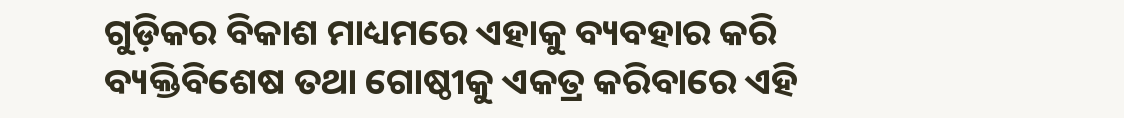ଗୁଡ଼ିକର ବିକାଶ ମାଧ୍ୟମରେ ଏହାକୁ ବ୍ୟବହାର କରି ବ୍ୟକ୍ତିବିଶେଷ ତଥା ଗୋଷ୍ଠୀକୁ ଏକତ୍ର କରିବାରେ ଏହି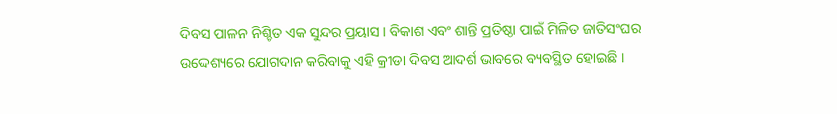ଦିବସ ପାଳନ ନିଶ୍ଚିତ ଏକ ସୁନ୍ଦର ପ୍ରୟାସ । ବିକାଶ ଏବଂ ଶାନ୍ତି ପ୍ରତିଷ୍ଠା ପାଇଁ ମିଳିତ ଜାତିସଂଘର ଉଦ୍ଦେଶ୍ୟରେ ଯୋଗଦାନ କରିବାକୁ ଏହି କ୍ରୀଡା ଦିବସ ଆଦର୍ଶ ଭାବରେ ବ୍ୟବସ୍ଥିତ ହୋଇଛି ।